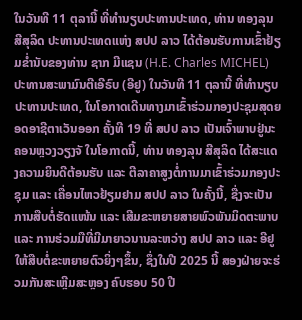ໃນວັນທີ 11 ຕຸລານີ້ ທີ່ທໍານຽບປະທານປະເທດ, ທ່ານ ທອງລຸນ ສີສຸລິດ ປະທານປະເທດແຫ່ງ ສປປ ລາວ ໄດ້ຕ້ອນຮັບການເຂົ້າຢ້ຽມຂໍ່ານັບຂອງທ່ານ ຊາກ ມີແຊນ (H.E. Charles MICHEL) ປະທານສະພາມົນຕີເອີຣົບ (ອີຢູ) ໃນວັນທີ 11 ຕຸລານີ້ ທີ່ທໍານຽບປະທານປະເທດ, ໃນໂອກາດເດີນທາງມາເຂົ້າຮ່ວມກອງປະຊຸມສຸດຍອດອາຊີຕາເວັນອອກ ຄັ້ງທີ 19 ທີ່ ສປປ ລາວ ເປັນເຈົ້າພາບຢູ່ນະຄອນຫຼວງວຽງຈັ ໃນໂອກາດນີ້, ທ່ານ ທອງລຸນ ສີສຸລິດ ໄດ້ສະແດງຄວາມຍິນດີຕ້ອນຮັບ ແລະ ຕີລາຄາສູງຕໍ່ການມາເຂົ້າຮ່ວມກອງປະຊຸມ ແລະ ເຄື່ອນໄຫວຢ້ຽມຢາມ ສປປ ລາວ ໃນຄັ້ງນີ້, ຊື່ງຈະເປັນການສືບຕໍ່ຮັດແໜ້ນ ແລະ ເສີມຂະຫຍາຍສາຍພົວພັນມິດຕະພາບ ແລະ ການຮ່ວມມືທີ່ມີມາຍາວນານລະຫວ່າງ ສປປ ລາວ ແລະ ອີຢູ ໃຫ້ສືບຕໍ່ຂະຫຍາຍຕົວຍິ່ງໆຂຶ້ນ, ຊຶ່ງໃນປີ 2025 ນີ້ ສອງຝ່າຍຈະຮ່ວມກັນສະເຫຼີມສະຫຼອງ ຄົບຮອບ 50 ປີ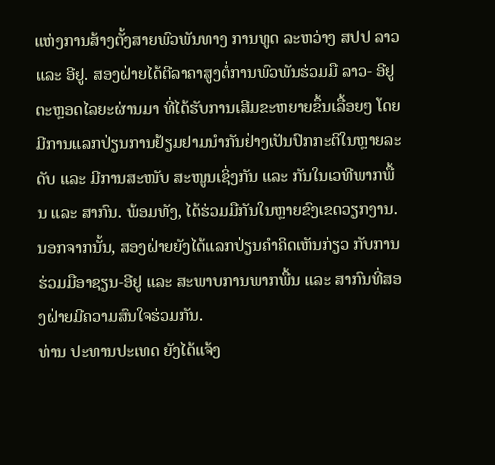ແຫ່ງການສ້າງຕັ້ງສາຍພົວພັນທາງ ການທູດ ລະຫວ່າງ ສປປ ລາວ ແລະ ອີຢູ. ສອງຝ່າຍໄດ້ຕີລາຄາສູງຕໍ່ການພົວພັນຮ່ວມມື ລາວ- ອີຢູ ຕະຫຼອດໄລຍະຜ່ານມາ ທີ່ໄດ້ຮັບການເສີມຂະຫຍາຍຂຶ້ນເລື້ອຍໆ ໂດຍມີການແລກປ່ຽນການຢ້ຽມຢາມນໍາກັນຢ່າງເປັນປົກກະຕິໃນຫຼາຍລະດັບ ແລະ ມີການສະໜັບ ສະໜູນເຊິ່ງກັນ ແລະ ກັນໃນເວທີພາກພື້ນ ແລະ ສາກົນ. ພ້ອມທັງ, ໄດ້ຮ່ວມມືກັນໃນຫຼາຍຂົງເຂດວຽກງານ. ນອກຈາກນັ້ນ, ສອງຝ່າຍຍັງໄດ້ແລກປ່ຽນຄໍາຄິດເຫັນກ່ຽວ ກັບການຮ່ວມມືອາຊຽນ-ອີຢູ ແລະ ສະພາບການພາກພື້ນ ແລະ ສາກົນທີ່ສອງຝ່າຍມີຄວາມສົນໃຈຮ່ວມກັນ.
ທ່ານ ປະທານປະເທດ ຍັງໄດ້ແຈ້ງ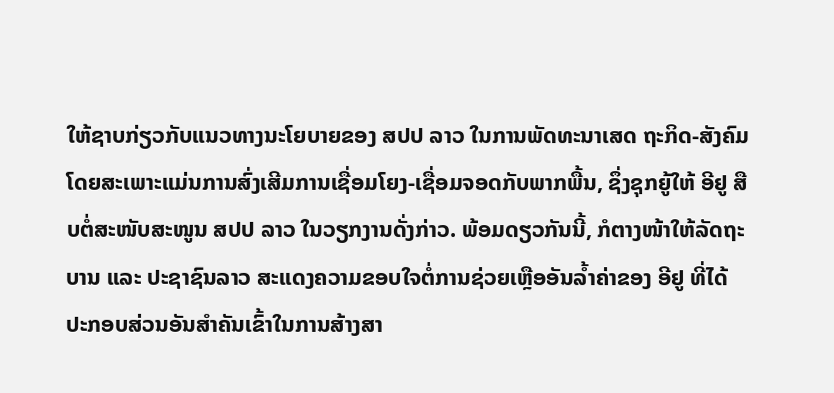ໃຫ້ຊາບກ່ຽວກັບແນວທາງນະໂຍບາຍຂອງ ສປປ ລາວ ໃນການພັດທະນາເສດ ຖະກິດ-ສັງຄົມ ໂດຍສະເພາະແມ່ນການສົ່ງເສີມການເຊື່ອມໂຍງ-ເຊື່ອມຈອດກັບພາກພື້ນ, ຊຶ່ງຊຸກຍູ້ໃຫ້ ອີຢູ ສືບຕໍ່ສະໜັບສະໜູນ ສປປ ລາວ ໃນວຽກງານດັ່ງກ່າວ. ພ້ອມດຽວກັນນີ້, ກໍຕາງໜ້າໃຫ້ລັດຖະບານ ແລະ ປະຊາຊົນລາວ ສະແດງຄວາມຂອບໃຈຕໍ່ການຊ່ວຍເຫຼືອອັນລໍ້າຄ່າຂອງ ອີຢູ ທີ່ໄດ້ປະກອບສ່ວນອັນສໍາຄັນເຂົ້າໃນການສ້າງສາ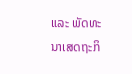ແລະ ພັດທະນາເສດຖະກິ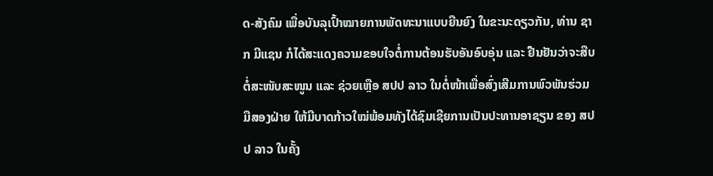ດ-ສັງຄົມ ເພື່ອບັນລຸເປົ້າໝາຍການພັດທະນາແບບຍືນຍົງ ໃນຂະນະດຽວກັນ, ທ່ານ ຊາກ ມີແຊນ ກໍໄດ້ສະແດງຄວາມຂອບໃຈຕໍ່ການຕ້ອນຮັບອັນອົບອຸ່ນ ແລະ ຢືນຢັນວ່າຈະສືບຕໍ່ສະໜັບສະໜູນ ແລະ ຊ່ວຍເຫຼືອ ສປປ ລາວ ໃນຕໍ່ໜ້າເພື່ອສົ່ງເສີມການພົວພັນຮ່ວມມືສອງຝ່າຍ ໃຫ້ມີບາດກ້າວໃໝ່ພ້ອມທັງໄດ້ຊົມເຊີຍການເປັນປະທານອາຊຽນ ຂອງ ສປປ ລາວ ໃນຄັ້ງ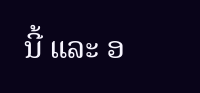ນີ້ ແລະ ອ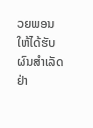ວຍພອນໃຫ້ໄດ້ຮັບຜົນສຳເລັດຢ່າ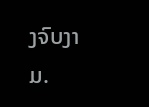ງຈົບງາມ.